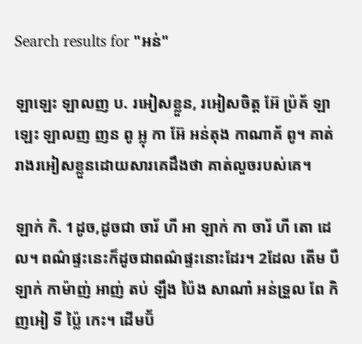Search results for "អន់"

ឡាឡេះ ឡាលញ ប. រអៀសខ្លួន, រអៀសចិត្ត អ៊ែ ប៉្រគ័ ឡាឡេះ ឡាលញ ញន ពូ អ្លុ កា អ៊ែ អន់តុង កាណាគ័ ពូ។ គាត់រាងរអៀសខ្លួនដោយសារគេដឹងថា គាត់លួចរបស់គេ។

ឡាក់ កិ. 1ដូច,ដូចជា ចារ័ ហី អា ឡាក់ កា ចារ័ ហី តោ ដេល។ ពណ៌ផ្ទះនេះក៏ដូចជាពណ៌ផ្ទះនោះដែរ។ 2ដែល តើម បឺ ឡាក់ កាម៉ាញ់ អាញ់ តប់ ឡឹង ប៉ៃង សាណាំ អន់ទ្រួល ពែ កិញអៀ ទី ប្ល៉ៃ កេះ។ ដើមប៊័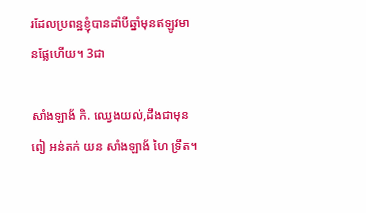រដែលប្រពន្ឋខ្ញុំបានដាំបីឆ្នាំមុនឥឡូវមានផ្លែហើយ។ 3ជា

សាំងឡាង័ កិ. ឈ្វេងយល់,ដឹងជាមុន ពៀ អន់តក់ យន សាំងឡាង័ ហៃ ទ្រឹត។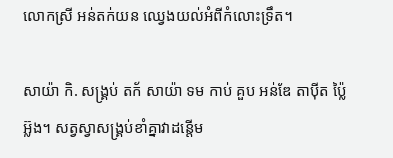លោកស្រី អន់តក់យន ឈ្វេងយល់អំពីកំលោះទ្រឹត។

សាយ៉ា កិ. សង្គ្រប់ តក័ សាយ៉ា ទម កាប់ គួប អន់ឌែ តាប៉ីត ប៉្លៃ អ៊្លង។ សត្វស្វាសង្គ្រប់ខាំគ្នាវាដន្តើម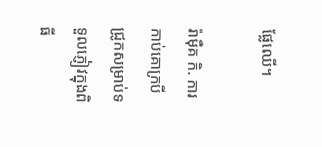ផ្លែឈើ។

រ៉ាម៉ឺគ កិ. ការកាប់គោក្របីជ្រូកសម្រាប់ទទួលភ្ញៀវក្នុងពិធី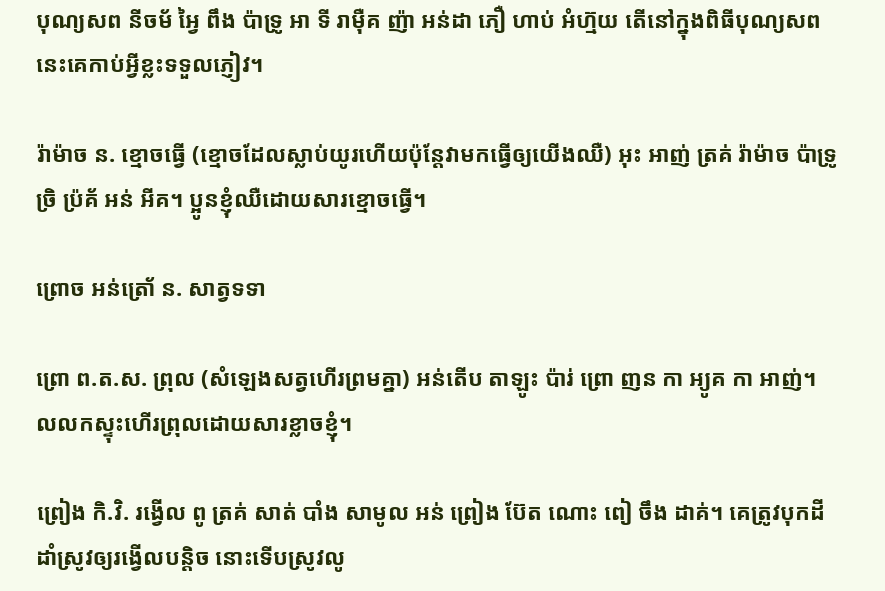បុណ្យសព នីចម័ អ្វៃ ពឹង ប៉ាទ្រូ អា ទី រាម៉ឺគ ញ៉ា អន់ដា ភឿ ហាប់ អំហ៊្មយ តើនៅក្នុងពិធីបុណ្យសពនេះគេកាប់អ្វីខ្លះទទួលភ្ញៀវ។

រ៉ាម៉ាច ន. ខ្មោចធ្វើ (ខ្មោចដែលស្លាប់យូរហើយប៉ុន្តែវាមកធ្វើឲ្យយើងឈឺ) អុះ អាញ់ ត្រគ់ រ៉ាម៉ាច ប៉ាទ្រូ ច្រិ ប៉្រគ័ អន់ អីគ។ ប្អូនខ្ញុំឈឺដោយសារខ្មោចធ្វើ។

ព្រោច អន់ត្រោ័ ន. សាត្វទទា

ព្រោ ព.ត.ស. ព្រុល (សំឡេងសត្វហើរព្រមគ្នា) អន់តើប តាឡូះ ប៉ារ់ ព្រោ ញន កា អ្យូគ កា អាញ់។ លលកស្ទុះហើរព្រុលដោយសារខ្លាចខ្ញុំ។

ព្រៀង កិ.វិ. រង្វើល ពូ ត្រគ់ សាត់ បាំង សាមូល អន់ ព្រៀង ប៊ែត ណោះ ពៀ ចឹង ដាគ់។ គេត្រូវបុកដីដាំស្រូវឲ្យរង្វើលបន្តិច នោះទើបស្រូវលូ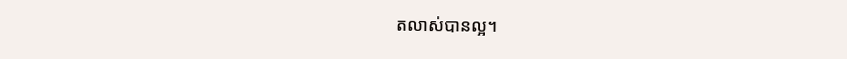តលាស់បានល្អ។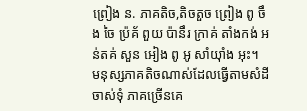ព្រៀង ន. ភាគតិច,តិចតួច ព្រៀង ពូ ចឹង ចៃ ប៉្រគ័ ពួយ ប៉ានឹរ ក្រាគ់ តាំងកង់ អន់តគ់ សួន អៀង ពូ អូ សាំយ៉ាំង អុះ។ មនុស្សភាគតិចណាស់ដែលធ្វើតាមសំដីចាស់ទុំ ភាគច្រើនគេ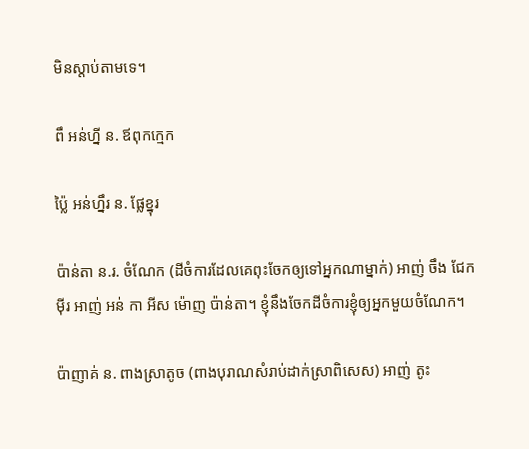មិនស្ដាប់តាមទេ។

ពឹ អន់ហ្នី ន. ឪពុកក្មេក

ប៉្លៃ អន់ហ្នឹរ ន. ផ្លែខ្នុរ

ប៉ាន់តា ន.រ. ចំណែក (ដីចំការដែលគេពុះចែកឲ្យទៅអ្នកណាម្នាក់) អាញ់ ចឹង ជែក ម៉ីរ អាញ់ អន់ កា អីស ម៉ោញ ប៉ាន់តា។ ខ្ញុំនឹងចែកដីចំការខ្ញុំឲ្យអ្នកមួយចំណែក។

ប៉ាញាគ់ ន. ពាងស្រាតូច (ពាងបុរាណសំរាប់ដាក់ស្រាពិសេស) អាញ់ តូះ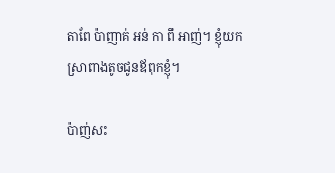តាពែ ប៉ាញាគ់ អន់ កា ពឹ អាញ់។ ខ្ញុំយកស្រាពាងតូចជូនឪពុកខ្ញុំ។

ប៉ាញ់សះ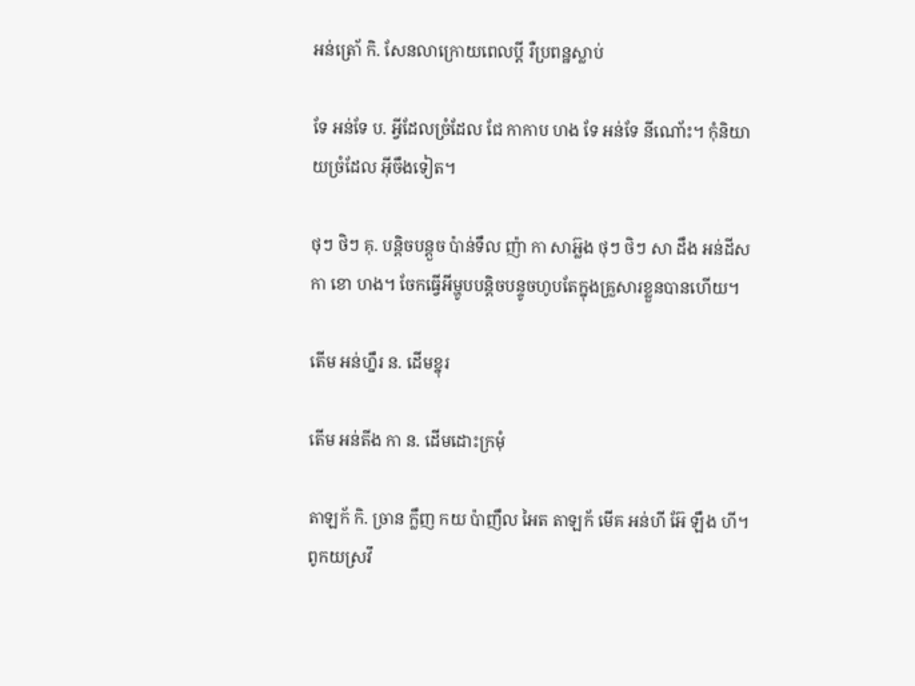អន់ត្រោ័ កិ. សែនលាក្រោយពេលប្តី រឺប្រពន្ឋស្លាប់

ទែ អន់ទែ ប. អ្វីដែលច្រំដែល ជែ កាកាប ហង ទែ អន់ទែ នីណោ័ះ។ កុំនិយាយច្រំដែល អ៊ីចឹងទៀត។

ថុៗ ថិៗ គុ. បន្តិចបន្តួច ប៉ាន់ទឹល ញ៉ា កា សាអ្ល៊ង ថុៗ ថិៗ សា ដឹង អន់ដីស កា ខោ ហង។ ចែកធ្វើអីម្ហូបបន្តិចបន្ទូចហូបតែក្នុងគ្រួសារខ្លួនបានហើយ។

តើម អន់ហ្នឹរ ន. ដើមខ្នុរ

តើម អន់តីង កា ន. ដើមដោះក្រមុំ

តាឡក័ កិ. ច្រាន ក្លឹញ កយ ប៉ាញឹល អៃត តាឡក័ មើគ អន់ហី អ៊ែ ឡឹង ហី។ ពូកយស្រវឹ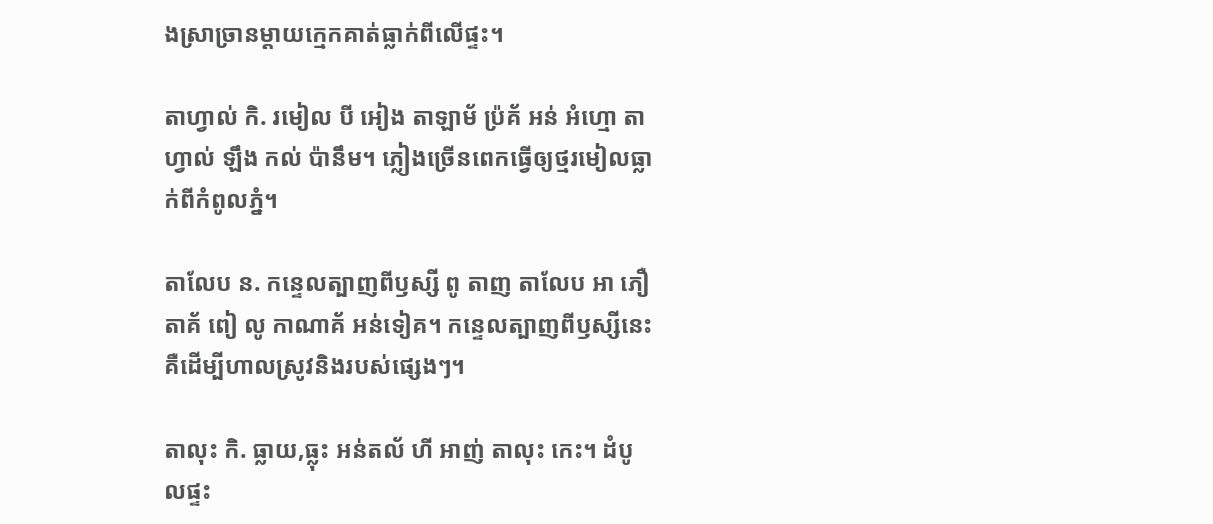ងស្រាច្រានម្តាយក្មេកគាត់ធ្លាក់ពីលើផ្ទះ។

តាហ្វាល់ កិ. រមៀល បី អៀង តាឡាម័ ប្រ៉គ័ អន់ អំហ្មោ តាហ្វាល់ ឡឹង កល់ ប៉ានឹម។ ភ្លៀងច្រើនពេកធ្វើឲ្យថ្មរមៀលធ្លាក់ពីកំពូលភ្នំ។

តាលែប ន. កន្ទេលត្បាញពីឫស្សី ពូ តាញ តាលែប អា ភឿ តាគ័ ពៀ លូ កាណាគ័ អន់ទៀគ។ កន្ទេលត្បាញពីឫស្សីនេះគឺដើម្បីហាលស្រូវនិងរបស់ផ្សេងៗ។

តាលុះ កិ. ធ្លាយ,ធ្លុះ អន់តល័ ហី អាញ់ តាលុះ កេះ។ ដំបូលផ្ទះ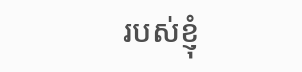របស់ខ្ញុំ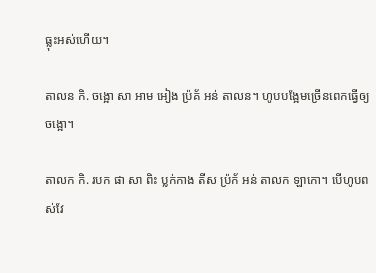ធ្លុះអស់ហើយ។

តាលន កិ. ចង្អោ សា អាម អៀង ប្រ៉គ័ អន់ តាលន។ ហូបបង្អែមច្រើនពេកធ្វើឲ្យចង្អោ។

តាលក កិ. របក ផា សា ពិះ ប្លក់កាង តីស ប្រ៉ក័ អន់ តាលក ឡាកោ។ បើហូបពស់វែ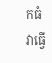កធំវាធ្វើ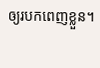ឲ្យរបកពេញខ្លួន។